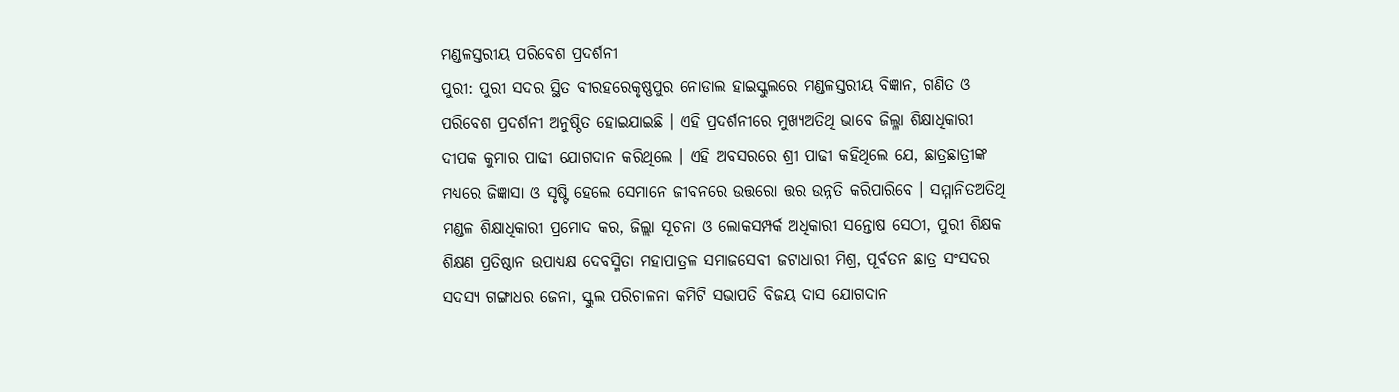ମଣ୍ଡଳସ୍ତରୀୟ ପରିବେଶ ପ୍ରଦର୍ଶନୀ
ପୁରୀ: ପୁରୀ ସଦର ସ୍ଥିତ ବୀରହରେକୃଷ୍ଣପୁର ନୋଡାଲ ହାଇସ୍କୁଲରେ ମଣ୍ଡଳସ୍ତରୀୟ ବିଜ୍ଞାନ, ଗଣିତ ଓ ପରିବେଶ ପ୍ରଦର୍ଶନୀ ଅନୁଷ୍ଠିତ ହୋଇଯାଇଛି । ଏହି ପ୍ରଦର୍ଶନୀରେ ମୁଖ୍ୟଅତିଥି ଭାବେ ଜିଲ୍ଳା ଶିକ୍ଷାଧିକାରୀ ଦୀପକ କୁମାର ପାଢୀ ଯୋଗଦାନ କରିଥିଲେ । ଏହି ଅବସରରେ ଶ୍ରୀ ପାଢୀ କହିଥିଲେ ଯେ, ଛାତ୍ରଛାତ୍ରୀଙ୍କ ମଧ୍ୟରେ ଜିଜ୍ଞାସା ଓ ସୃଷ୍ଟି ହେଲେ ସେମାନେ ଜୀବନରେ ଉତ୍ତରୋ ତ୍ତର ଉନ୍ନତି କରିପାରିବେ । ସମ୍ମାନିତଅତିଥି ମଣ୍ଡଳ ଶିକ୍ଷାଧିକାରୀ ପ୍ରମୋଦ କର, ଜିଲ୍ଲା ସୂଚନା ଓ ଲୋକସମ୍ପର୍କ ଅଧିକାରୀ ସନ୍ତୋଷ ସେଠୀ, ପୁରୀ ଶିକ୍ଷକ ଶିକ୍ଷଣ ପ୍ରତିଷ୍ଠାନ ଉପାଧ୍ୟକ୍ଷ ଦେବସ୍ମିତା ମହାପାତ୍ରଳ ସମାଜସେବୀ ଜଟାଧାରୀ ମିଶ୍ର, ପୂର୍ବତନ ଛାତ୍ର ସଂସଦର ସଦସ୍ୟ ଗଙ୍ଗାଧର ଜେନା, ସ୍କୁଲ ପରିଚାଳନା କମିଟି ସଭାପତି ବିଜୟ ଦାସ ଯୋଗଦାନ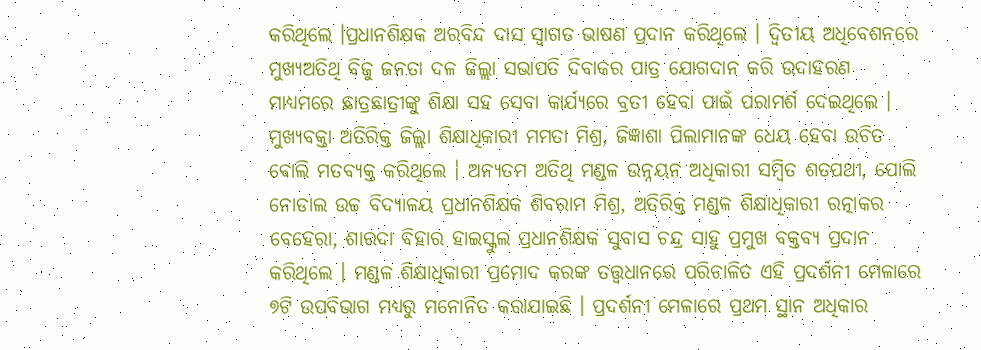କରିଥିଲେ ।ପ୍ରଧାନଶିକ୍ଷକ ଅରବିନ୍ଦ ଦାସ ସ୍ୱାଗତ ଭାଷଣ ପ୍ରଦାନ କରିଥିଲେ । ଦ୍ୱିତୀୟ ଅଧିବେଶନରେ ମୁଖ୍ୟଅତିଥି ବିଜୁ ଜନତା ଦଳ ଜିଲ୍ଲା ସଭାପତି ଦିବାକର ପାତ୍ର ଯୋଗଦାନ କରି ଉଦାହରଣ ମାଧ୍ୟମରେ ଛାତ୍ରଛାତ୍ରୀଙ୍କୁ ଶିକ୍ଷା ସହ ସେବା କାର୍ଯ୍ୟରେ ବ୍ରତୀ ହେବା ପାଇଁ ପରାମର୍ଶ ଦେଇଥିଲେ । ମୁଖ୍ୟବକ୍ତା ଅତିରିକ୍ତ ଜିଲ୍ଲା ଶିକ୍ଷାଧିକାରୀ ମମତା ମିଶ୍ର, ଜିଜ୍ଞାଶା ପିଲାମାନଙ୍କ ଧେୟ ହେବା ଉଚିତ ବୋଲି ମତବ୍ୟକ୍ତ କରିଥିଲେ । ଅନ୍ୟତମ ଅତିଥି ମଣ୍ଡଳ ଉନ୍ନୟନ ଅଧିକାରୀ ସମ୍ବିତ ଶତପଥୀ, ପୋଲି ନୋଡାଲ ଉଚ୍ଚ ବିଦ୍ୟାଳୟ ପ୍ରଧାନଶିକ୍ଷକ ଶିବରାମ ମିଶ୍ର, ଅତିରିକ୍ତ ମଣ୍ଡଳ ଶିକ୍ଷାଧିକାରୀ ରତ୍ନାକର ବେହେରା, ଶାରଦା ବିହାର ହାଇସ୍କୁଲ ପ୍ରଧାନଶିକ୍ଷକ ସୁବାସ ଚନ୍ଦ୍ର ସାହୁ ପ୍ରମୁଖ ବକ୍ତବ୍ୟ ପ୍ରଦାନ କରିଥିଲେ । ମଣ୍ଡଳ ଶିକ୍ଷାଧିକାରୀ ପ୍ରମୋଦ କରଙ୍କ ତତ୍ତ୍ୱଧାନରେ ପରିଚାଳିତ ଏହି ପ୍ରଦର୍ଶନୀ ମେଳାରେ ୭ଟି ଉପବିଭାଗ ମଧ୍ୟରୁ ମନୋନିତ କରାଯାଇଛି । ପ୍ରଦର୍ଶନୀ ମେଳାରେ ପ୍ରଥମ ସ୍ଥାନ ଅଧିକାର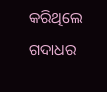କରିଥିଲେ ଗଦାଧର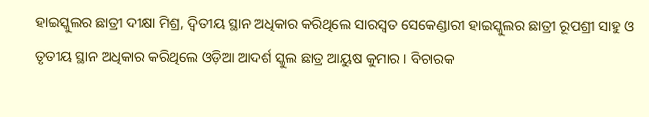ହାଇସ୍କୁଲର ଛାତ୍ରୀ ଦୀକ୍ଷା ମିଶ୍ର, ଦ୍ୱିତୀୟ ସ୍ଥାନ ଅଧିକାର କରିଥିଲେ ସାରସ୍ୱତ ସେକେଣ୍ଡାରୀ ହାଇସ୍କୁଲର ଛାତ୍ରୀ ରୂପଶ୍ରୀ ସାହୁ ଓ ତୃତୀୟ ସ୍ଥାନ ଅଧିକାର କରିଥିଲେ ଓଡ଼ିଆ ଆଦର୍ଶ ସ୍କୁଲ ଛାତ୍ର ଆୟୁଷ କୁମାର । ବିଚାରକ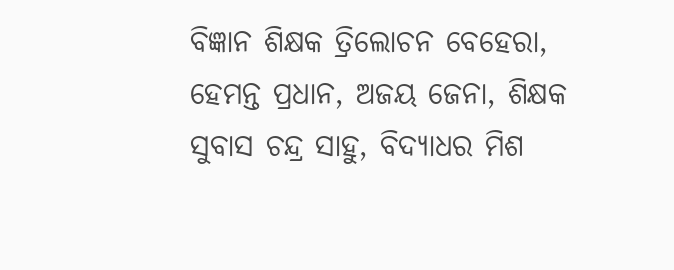ବିଜ୍ଞାନ ଶିକ୍ଷକ ତ୍ରିଲୋଚନ ବେହେରା, ହେମନ୍ତ ପ୍ରଧାନ, ଅଜୟ ଜେନା, ଶିକ୍ଷକ ସୁବାସ ଚନ୍ଦ୍ର ସାହୁ, ବିଦ୍ୟାଧର ମିଶ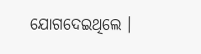ଯୋଗଦେଇଥିଲେ ।